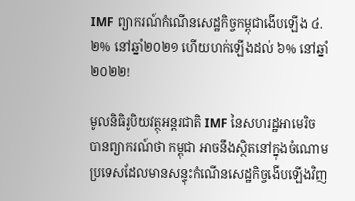IMF ព្យាករណ៍កំណើនសេដ្ឋកិច្ចកម្ពុជាងើបឡើង ៤.២% នៅឆ្នាំ២០២១ ហើយហក់ឡើងដល់ ៦% នៅឆ្នាំ២០២២!

មូលនិធិរូបិយវត្ថុអន្តរជាតិ IMF នៃសហរដ្ឋអាមេរិច បានព្យាករណ៍ថា កម្ពុជា អាចនឹងស្ថិតនៅក្នុងចំណោមប្រទេសដែលមានសន្ទុះកំណើនសេដ្ឋកិច្ចងើបឡើងវិញ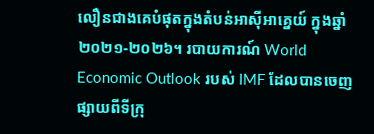លឿនជាងគេបំផុតក្នុងតំបន់អាស៊ីអាគ្នេយ៍ ក្នុងឆ្នាំ២០២១-២០២៦។ របាយការណ៍ World Economic Outlook របស់ IMF ដែលបានចេញផ្សាយពីទីក្រុ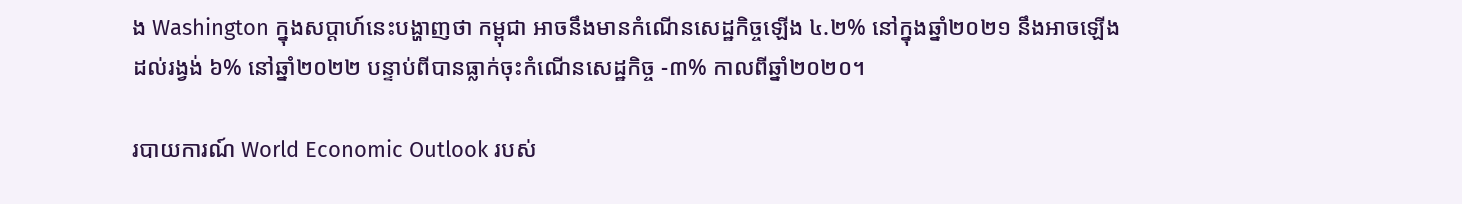ង Washington ក្នុងសប្ដាហ៍នេះបង្ហាញថា កម្ពុជា អាចនឹងមានកំណើនសេដ្ឋកិច្ចឡើង ៤.២% នៅក្នុងឆ្នាំ២០២១ នឹងអាចឡើងដល់រង្វង់ ៦% នៅឆ្នាំ២០២២ បន្ទាប់ពីបានធ្លាក់ចុះកំណើនសេដ្ឋកិច្ច -៣% កាលពីឆ្នាំ២០២០។

របាយការណ៍ World Economic Outlook របស់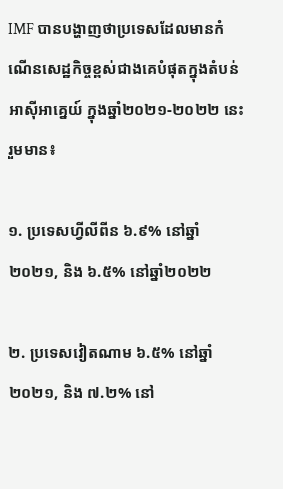IMF បានបង្ហាញថាប្រទេសដែលមានកំណើនសេដ្ឋកិច្ចខ្ពស់ជាងគេបំផុតក្នុងតំបន់អាស៊ីអាគ្នេយ៍ ក្នុងឆ្នាំ២០២១-២០២២ នេះរួមមាន៖

១. ប្រទេសហ្វីលីពីន ៦.៩% នៅឆ្នាំ២០២១, និង ៦.៥% នៅឆ្នាំ២០២២

២. ប្រទេសវៀតណាម ៦.៥% នៅឆ្នាំ២០២១, និង ៧.២% នៅ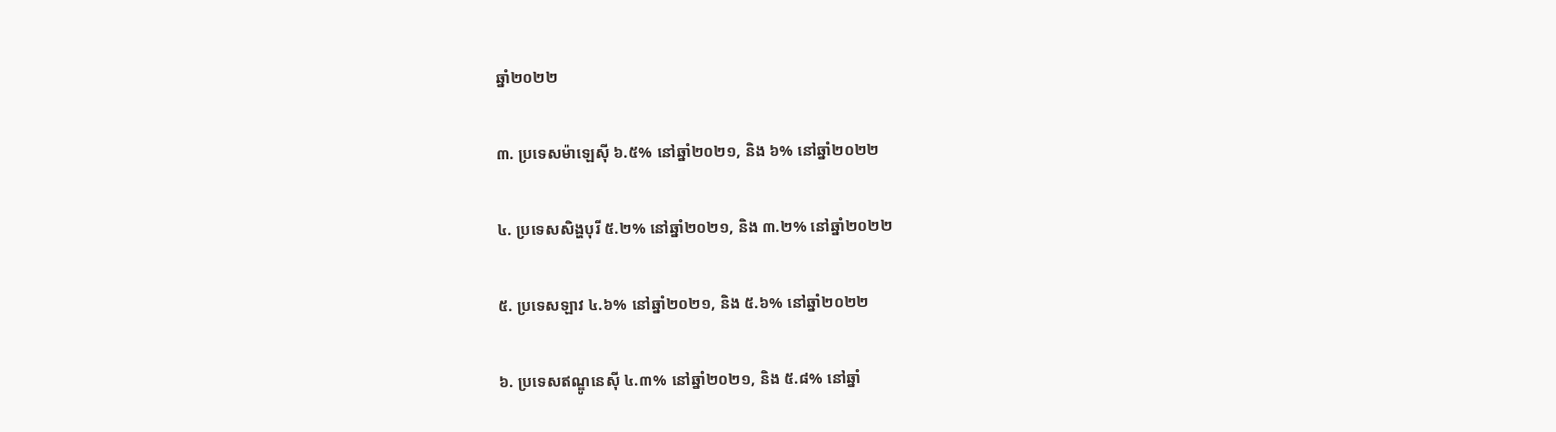ឆ្នាំ២០២២

៣. ប្រទេសម៉ាឡេស៊ី ៦.៥% នៅឆ្នាំ២០២១, និង ៦% នៅឆ្នាំ២០២២

៤. ប្រទេសសិង្ហបុរី ៥.២% នៅឆ្នាំ២០២១, និង ៣.២% នៅឆ្នាំ២០២២

៥. ប្រទេសឡាវ ៤.៦% នៅឆ្នាំ២០២១, និង ៥.៦% នៅឆ្នាំ២០២២

៦. ប្រទេសឥណ្ឌូនេស៊ី ៤.៣% នៅឆ្នាំ២០២១, និង ៥.៨% នៅឆ្នាំ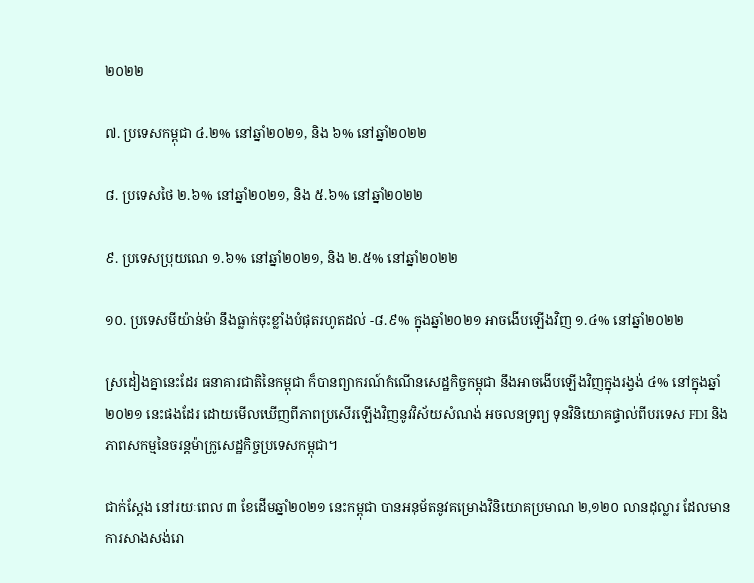២០២២

៧. ប្រទេសកម្ពុជា ៤.២% នៅឆ្នាំ២០២១, និង ៦% នៅឆ្នាំ២០២២

៨. ប្រទេសថៃ ២.៦% នៅឆ្នាំ២០២១, និង ៥.៦% នៅឆ្នាំ២០២២

៩. ប្រទេសប្រុយណេ ១.៦% នៅឆ្នាំ២០២១, និង ២.៥% នៅឆ្នាំ២០២២

១០. ប្រទេសមីយ៉ាន់ម៉ា នឹងធ្លាក់ចុះខ្លាំងបំផុតរហូតដល់ -៨.៩% ក្នុងឆ្នាំ២០២១ អាចងើបឡើងវិញ ១.៤% នៅឆ្នាំ២០២២

ស្រដៀងគ្នានេះដែរ ធនាគារជាតិនៃកម្ពុជា ក៏បានព្យាករណ៍កំណើនសេដ្ឋកិច្ចកម្ពុជា នឹងអាចងើបឡើងវិញក្នុងរង្វង់ ៤% នៅក្នុងឆ្នាំ២០២១ នេះផងដែរ ដោយមើលឃើញពីភាពប្រសើរឡើងវិញនូវវិស័យសំណង់ អចលនទ្រព្យ ទុនវិនិយោគផ្ទាល់ពីបរទេស FDI និងភាពសកម្មនៃចរន្ដម៉ាក្រូសេដ្ឋកិច្ចប្រទេសកម្ពុជា។

ជាក់ស្ដែង នៅរយៈពេល ៣ ខែដើមឆ្នាំ២០២១ នេះកម្ពុជា បានអនុម័តនូវគម្រោងវិនិយោគប្រមាណ ២,១២០ លានដុល្លារ ដែលមានការសាងសង់រោ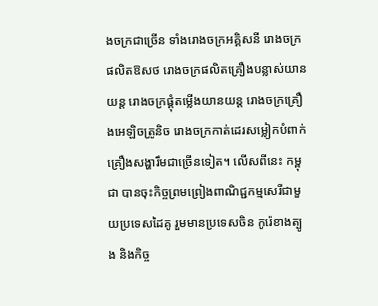ងចក្រជាច្រើន ទាំងរោងចក្រអគ្គិសនី រោងចក្រផលិតឱសថ រោងចក្រផលិតគ្រឿងបន្លាស់យានយន្ដ រោងចក្រផ្គុំតម្លើងយានយន្ដ រោងចក្រគ្រឿងអេឡិចត្រូនិច រោងចក្រកាត់ដេរសម្លៀកបំពាក់ គ្រឿងសង្ហារឹមជាច្រើនទៀត។ លើសពីនេះ កម្ពុជា បានចុះកិច្ចព្រមព្រៀងពាណិជ្ជកម្មសេរីជាមួយប្រទេសដៃគូ រួមមានប្រទេសចិន កូរ៉េខាងត្បូង និងកិច្ច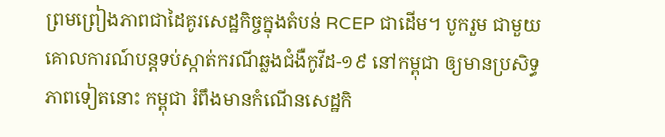ព្រមព្រៀងភាពជាដៃគូរសេដ្ឋកិច្ចក្នុងតំបន់ RCEP ជាដើម។ បូករួម ជាមួយគោលការណ៍បន្ដទប់ស្កាត់ករណីឆ្លងជំងឺកូវីដ-១៩ នៅកម្ពុជា ឲ្យមានប្រសិទ្ធភាពទៀតនោះ កម្ពុជា រំពឹងមានកំណើនសេដ្ឋកិ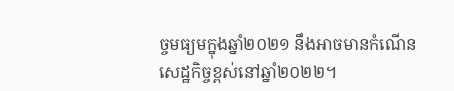ច្ចមធ្យមក្នុងឆ្នាំ២០២១ នឹងអាចមានកំណើនសេដ្ឋកិច្ចខ្ពស់នៅឆ្នាំ២០២២។